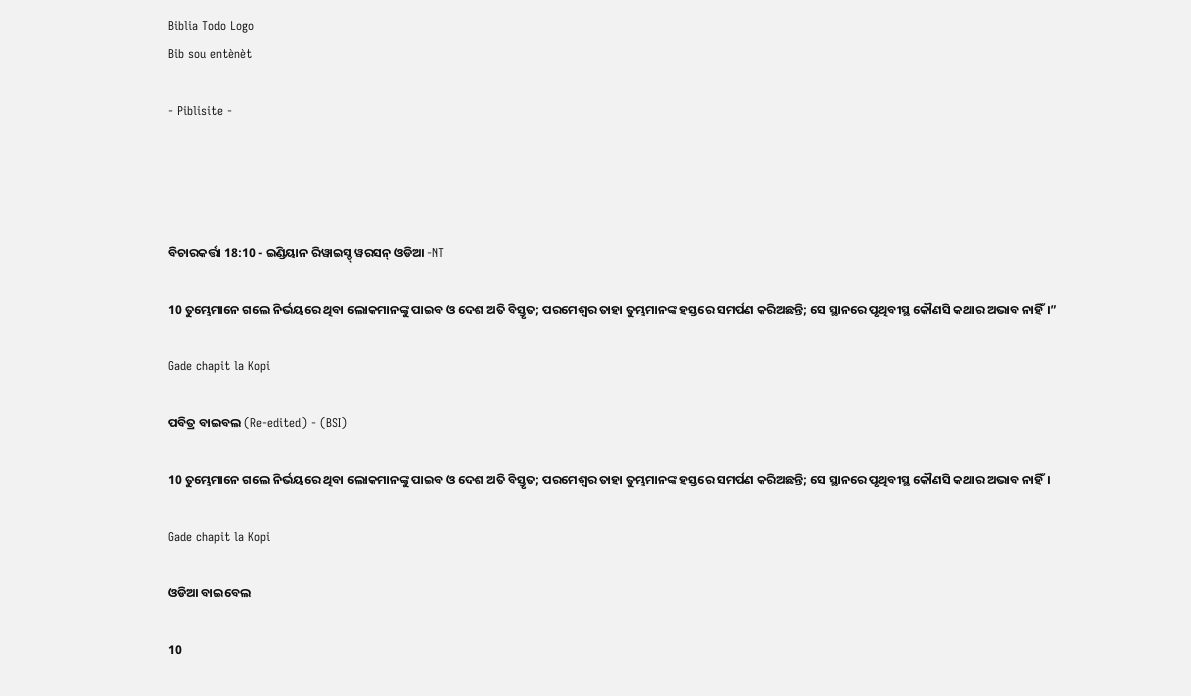Biblia Todo Logo
Bib sou entènèt

- Piblisite -




ବିଚାରକର୍ତ୍ତା 18:10 - ଇଣ୍ଡିୟାନ ରିୱାଇସ୍ଡ୍ ୱରସନ୍ ଓଡିଆ -NT

10 ତୁମ୍ଭେମାନେ ଗଲେ ନିର୍ଭୟରେ ଥିବା ଲୋକମାନଙ୍କୁ ପାଇବ ଓ ଦେଶ ଅତି ବିସ୍ତୃତ; ପରମେଶ୍ୱର ତାହା ତୁମ୍ଭମାନଙ୍କ ହସ୍ତରେ ସମର୍ପଣ କରିଅଛନ୍ତି; ସେ ସ୍ଥାନରେ ପୃଥିବୀସ୍ଥ କୌଣସି କଥାର ଅଭାବ ନାହିଁ।”

Gade chapit la Kopi

ପବିତ୍ର ବାଇବଲ (Re-edited) - (BSI)

10 ତୁମ୍ଭେମାନେ ଗଲେ ନିର୍ଭୟରେ ଥିବା ଲୋକମାନଙ୍କୁ ପାଇବ ଓ ଦେଶ ଅତି ବିସ୍ତୃତ; ପରମେଶ୍ଵର ତାହା ତୁମ୍ଭମାନଙ୍କ ହସ୍ତରେ ସମର୍ପଣ କରିଅଛନ୍ତି; ସେ ସ୍ଥାନରେ ପୃଥିବୀସ୍ଥ କୌଣସି କଥାର ଅଭାବ ନାହିଁ।

Gade chapit la Kopi

ଓଡିଆ ବାଇବେଲ

10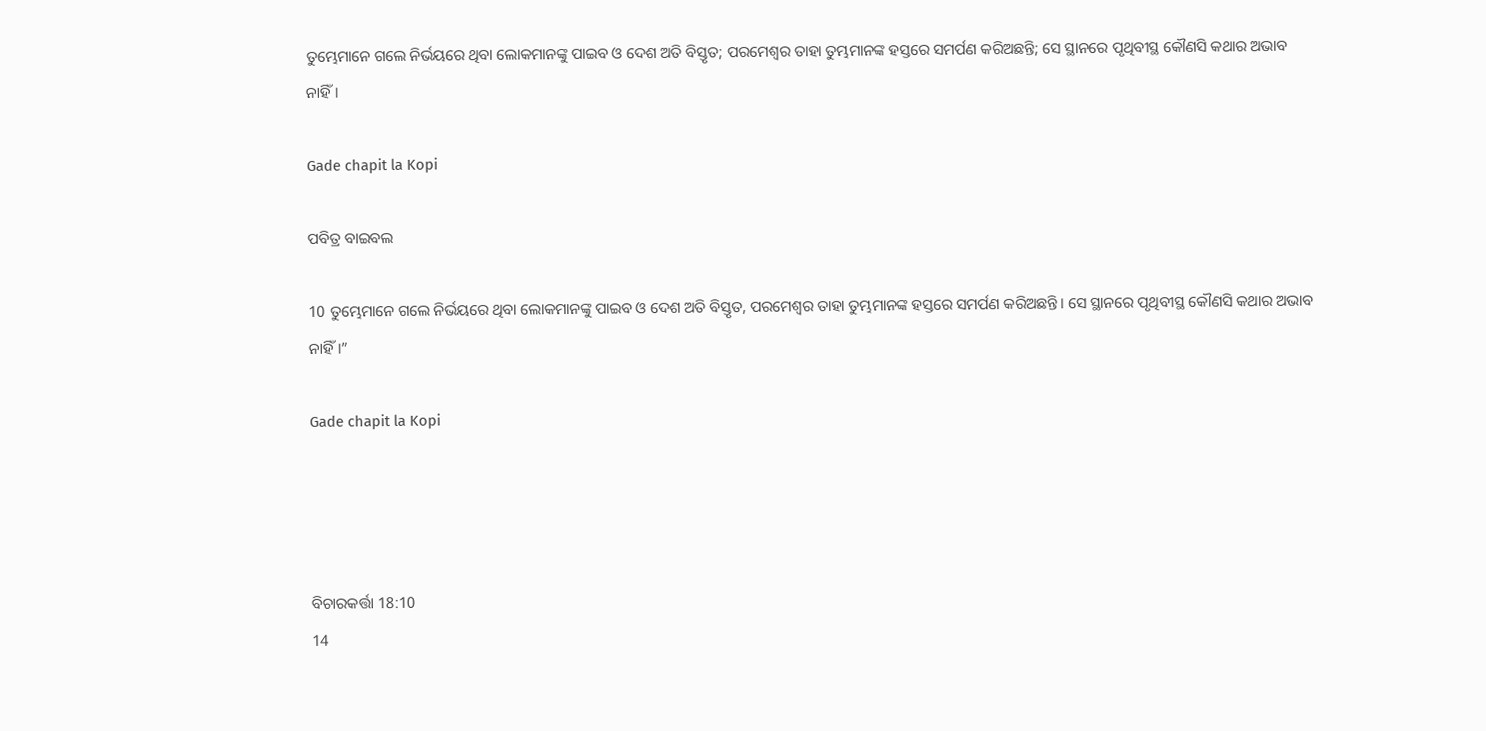ତୁମ୍ଭେମାନେ ଗଲେ ନିର୍ଭୟରେ ଥିବା ଲୋକମାନଙ୍କୁ ପାଇବ ଓ ଦେଶ ଅତି ବିସ୍ତୃତ; ପରମେଶ୍ୱର ତାହା ତୁମ୍ଭମାନଙ୍କ ହସ୍ତରେ ସମର୍ପଣ କରିଅଛନ୍ତି; ସେ ସ୍ଥାନରେ ପୃଥିବୀସ୍ଥ କୌଣସି କଥାର ଅଭାବ ନାହିଁ।

Gade chapit la Kopi

ପବିତ୍ର ବାଇବଲ

10 ତୁମ୍ଭେମାନେ ଗଲେ ନିର୍ଭୟରେ ଥିବା ଲୋକମାନଙ୍କୁ ପାଇବ ଓ ଦେଶ ଅତି ବିସ୍ତୃତ, ପରମେଶ୍ୱର ତାହା ତୁମ୍ଭମାନଙ୍କ ହସ୍ତରେ ସମର୍ପଣ କରିଅଛନ୍ତି। ସେ ସ୍ଥାନରେ ପୃଥିବୀସ୍ଥ କୌଣସି କଥାର ଅଭାବ ନାହିଁ।”

Gade chapit la Kopi




ବିଚାରକର୍ତ୍ତା 18:10
14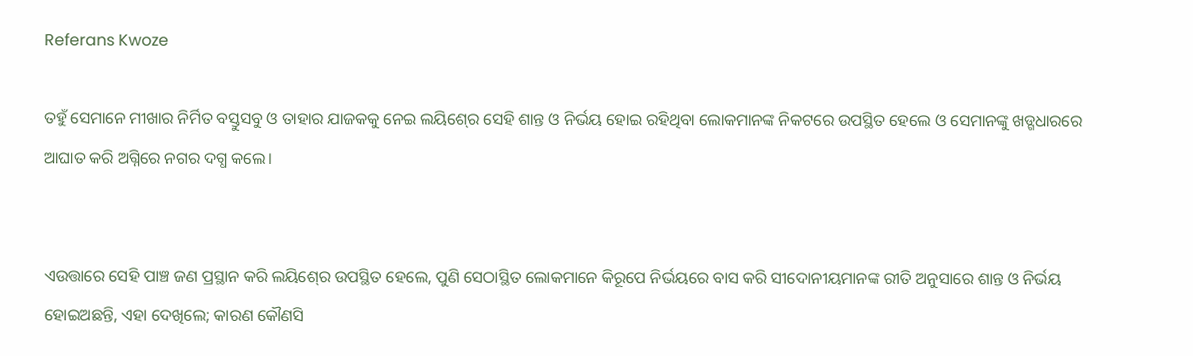Referans Kwoze

ତହୁଁ ସେମାନେ ମୀଖାର ନିର୍ମିତ ବସ୍ତୁସବୁ ଓ ତାହାର ଯାଜକକୁ ନେଇ ଲୟିଶ୍‍ରେ ସେହି ଶାନ୍ତ ଓ ନିର୍ଭୟ ହୋଇ ରହିଥିବା ଲୋକମାନଙ୍କ ନିକଟରେ ଉପସ୍ଥିତ ହେଲେ ଓ ସେମାନଙ୍କୁ ଖଡ୍ଗଧାରରେ ଆଘାତ କରି ଅଗ୍ନିରେ ନଗର ଦଗ୍ଧ କଲେ।


ଏଉତ୍ତାରେ ସେହି ପାଞ୍ଚ ଜଣ ପ୍ରସ୍ଥାନ କରି ଲୟିଶ୍‍ରେ ଉପସ୍ଥିତ ହେଲେ, ପୁଣି ସେଠାସ୍ଥିତ ଲୋକମାନେ କିରୂପେ ନିର୍ଭୟରେ ବାସ କରି ସୀଦୋନୀୟମାନଙ୍କ ରୀତି ଅନୁସାରେ ଶାନ୍ତ ଓ ନିର୍ଭୟ ହୋଇଅଛନ୍ତି, ଏହା ଦେଖିଲେ; କାରଣ କୌଣସି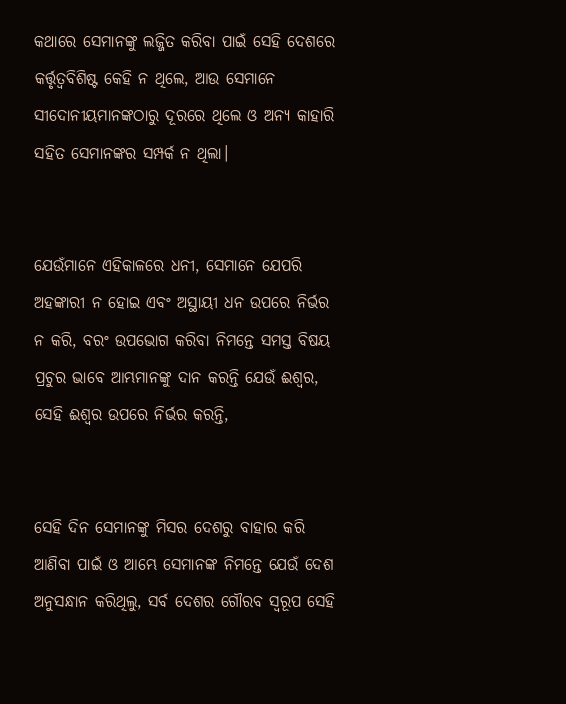କଥାରେ ସେମାନଙ୍କୁ ଲଜ୍ଜିତ କରିବା ପାଇଁ ସେହି ଦେଶରେ କର୍ତ୍ତୃତ୍ୱବିଶିଷ୍ଟ କେହି ନ ଥିଲେ, ଆଉ ସେମାନେ ସୀଦୋନୀୟମାନଙ୍କଠାରୁ ଦୂରରେ ଥିଲେ ଓ ଅନ୍ୟ କାହାରି ସହିତ ସେମାନଙ୍କର ସମ୍ପର୍କ ନ ଥିଲା।


ଯେଉଁମାନେ ଏହିକାଳରେ ଧନୀ, ସେମାନେ ଯେପରି ଅହଙ୍କାରୀ ନ ହୋଇ ଏବଂ ଅସ୍ଥାୟୀ ଧନ ଉପରେ ନିର୍ଭର ନ କରି, ବରଂ ଉପଭୋଗ କରିବା ନିମନ୍ତେ ସମସ୍ତ ବିଷୟ ପ୍ରଚୁର ଭାବେ ଆମ୍ଭମାନଙ୍କୁ ଦାନ କରନ୍ତି ଯେଉଁ ଈଶ୍ବର, ସେହି ଈଶ୍ବର ଉପରେ ନିର୍ଭର କରନ୍ତି,


ସେହି ଦିନ ସେମାନଙ୍କୁ ମିସର ଦେଶରୁ ବାହାର କରି ଆଣିବା ପାଇଁ ଓ ଆମ୍ଭେ ସେମାନଙ୍କ ନିମନ୍ତେ ଯେଉଁ ଦେଶ ଅନୁସନ୍ଧାନ କରିଥିଲୁ, ସର୍ବ ଦେଶର ଗୌରବ ସ୍ୱରୂପ ସେହି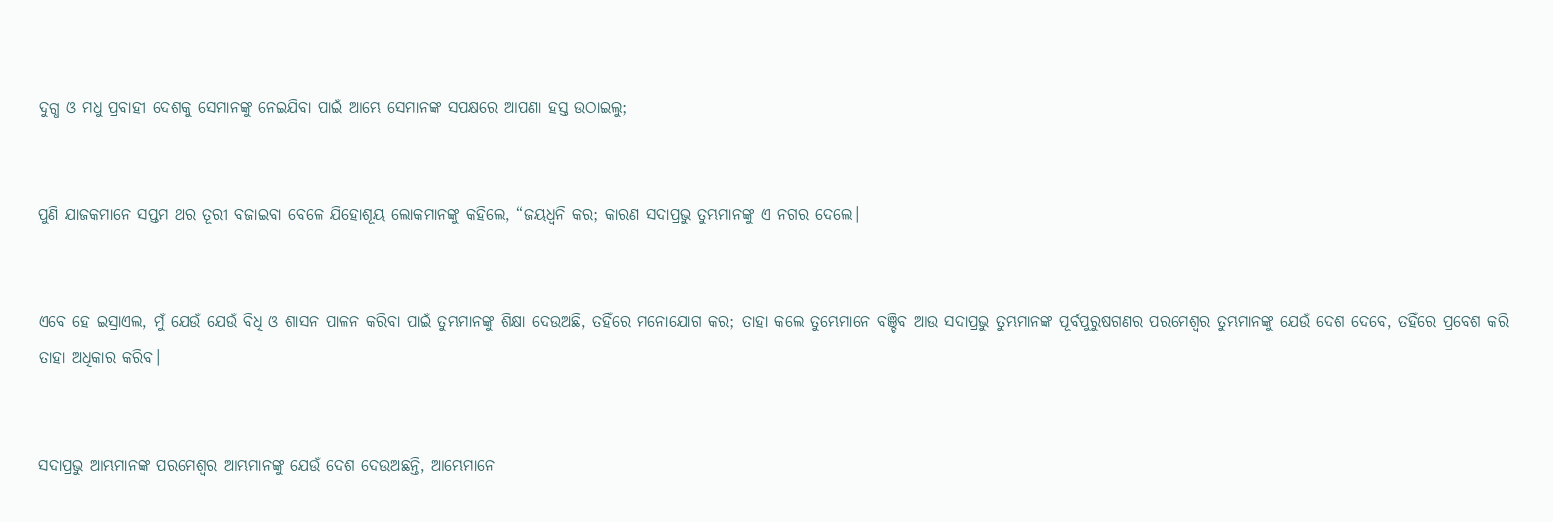ଦୁଗ୍ଧ ଓ ମଧୁ ପ୍ରବାହୀ ଦେଶକୁ ସେମାନଙ୍କୁ ନେଇଯିବା ପାଇଁ ଆମ୍ଭେ ସେମାନଙ୍କ ସପକ୍ଷରେ ଆପଣା ହସ୍ତ ଉଠାଇଲୁ;


ପୁଣି ଯାଜକମାନେ ସପ୍ତମ ଥର ତୂରୀ ବଜାଇବା ବେଳେ ଯିହୋଶୂୟ ଲୋକମାନଙ୍କୁ କହିଲେ, “ଜୟଧ୍ୱନି କର; କାରଣ ସଦାପ୍ରଭୁ ତୁମ୍ଭମାନଙ୍କୁ ଏ ନଗର ଦେଲେ।


ଏବେ ହେ ଇସ୍ରାଏଲ, ମୁଁ ଯେଉଁ ଯେଉଁ ବିଧି ଓ ଶାସନ ପାଳନ କରିବା ପାଇଁ ତୁମ୍ଭମାନଙ୍କୁ ଶିକ୍ଷା ଦେଉଅଛି, ତହିଁରେ ମନୋଯୋଗ କର; ତାହା କଲେ ତୁମ୍ଭେମାନେ ବଞ୍ଚିବ ଆଉ ସଦାପ୍ରଭୁ ତୁମ୍ଭମାନଙ୍କ ପୂର୍ବପୁରୁଷଗଣର ପରମେଶ୍ୱର ତୁମ୍ଭମାନଙ୍କୁ ଯେଉଁ ଦେଶ ଦେବେ, ତହିଁରେ ପ୍ରବେଶ କରି ତାହା ଅଧିକାର କରିବ।


ସଦାପ୍ରଭୁ ଆମ୍ଭମାନଙ୍କ ପରମେଶ୍ୱର ଆମ୍ଭମାନଙ୍କୁ ଯେଉଁ ଦେଶ ଦେଉଅଛନ୍ତି, ଆମ୍ଭେମାନେ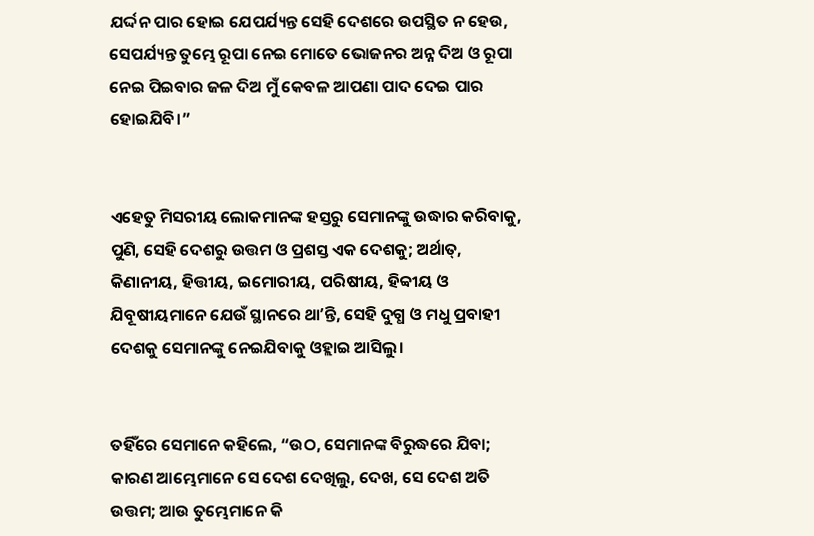ଯର୍ଦ୍ଦନ ପାର ହୋଇ ଯେପର୍ଯ୍ୟନ୍ତ ସେହି ଦେଶରେ ଉପସ୍ଥିତ ନ ହେଉ, ସେପର୍ଯ୍ୟନ୍ତ ତୁମ୍ଭେ ରୂପା ନେଇ ମୋତେ ଭୋଜନର ଅନ୍ନ ଦିଅ ଓ ରୂପା ନେଇ ପିଇବାର ଜଳ ଦିଅ ମୁଁ କେବଳ ଆପଣା ପାଦ ଦେଇ ପାର ହୋଇଯିବି।”


ଏହେତୁ ମିସରୀୟ ଲୋକମାନଙ୍କ ହସ୍ତରୁ ସେମାନଙ୍କୁ ଉଦ୍ଧାର କରିବାକୁ, ପୁଣି, ସେହି ଦେଶରୁ ଉତ୍ତମ ଓ ପ୍ରଶସ୍ତ ଏକ ଦେଶକୁ; ଅର୍ଥାତ୍‍, କିଣାନୀୟ, ହିତ୍ତୀୟ, ଇମୋରୀୟ, ପରିଷୀୟ, ହିବ୍ବୀୟ ଓ ଯିବୂଷୀୟମାନେ ଯେଉଁ ସ୍ଥାନରେ ଥାʼନ୍ତି, ସେହି ଦୁଗ୍ଧ ଓ ମଧୁ ପ୍ରବାହୀ ଦେଶକୁ ସେମାନଙ୍କୁ ନେଇଯିବାକୁ ଓହ୍ଲାଇ ଆସିଲୁ।


ତହିଁରେ ସେମାନେ କହିଲେ, “ଉଠ, ସେମାନଙ୍କ ବିରୁଦ୍ଧରେ ଯିବା; କାରଣ ଆମ୍ଭେମାନେ ସେ ଦେଶ ଦେଖିଲୁ, ଦେଖ, ସେ ଦେଶ ଅତି ଉତ୍ତମ; ଆଉ ତୁମ୍ଭେମାନେ କି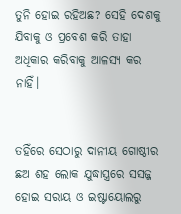ତୁନି ହୋଇ ରହିଅଛ? ସେହି ଦେଶକୁ ଯିବାକୁ ଓ ପ୍ରବେଶ କରି ତାହା ଅଧିକାର କରିବାକୁ ଆଳସ୍ୟ କର ନାହିଁ।


ତହିଁରେ ସେଠାରୁ ଦାନୀୟ ଗୋଷ୍ଠୀର ଛଅ ଶହ ଲୋକ ଯୁଦ୍ଧାସ୍ତ୍ରରେ ସସଜ୍ଜ ହୋଇ ସରାୟ ଓ ଇଷ୍ଟାୟୋଲରୁ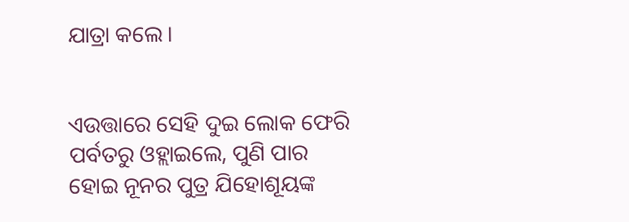ଯାତ୍ରା କଲେ।


ଏଉତ୍ତାରେ ସେହି ଦୁଇ ଲୋକ ଫେରି ପର୍ବତରୁ ଓହ୍ଲାଇଲେ, ପୁଣି ପାର ହୋଇ ନୂନର ପୁତ୍ର ଯିହୋଶୂୟଙ୍କ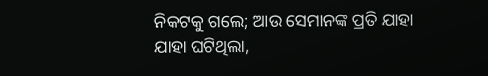ନିକଟକୁ ଗଲେ; ଆଉ ସେମାନଙ୍କ ପ୍ରତି ଯାହା ଯାହା ଘଟିଥିଲା,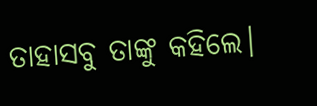ତାହାସବୁ ତାଙ୍କୁ କହିଲେ।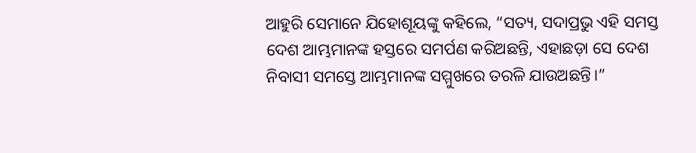ଆହୁରି ସେମାନେ ଯିହୋଶୂୟଙ୍କୁ କହିଲେ, “ସତ୍ୟ, ସଦାପ୍ରଭୁ ଏହି ସମସ୍ତ ଦେଶ ଆମ୍ଭମାନଙ୍କ ହସ୍ତରେ ସମର୍ପଣ କରିଅଛନ୍ତି, ଏହାଛଡ଼ା ସେ ଦେଶ ନିବାସୀ ସମସ୍ତେ ଆମ୍ଭମାନଙ୍କ ସମ୍ମୁଖରେ ତରଳି ଯାଉଅଛନ୍ତି।”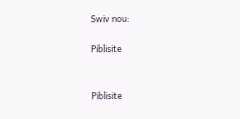Swiv nou:

Piblisite


Piblisite